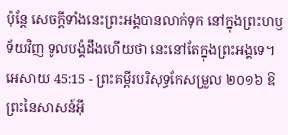ប៉ុន្តែ សេចក្ដីទាំងនេះព្រះអង្គបានលាក់ទុក នៅក្នុងព្រះហឫទ័យវិញ ទូលបង្គំដឹងហើយថា នេះនៅតែក្នុងព្រះអង្គទេ។
អេសាយ 45:15 - ព្រះគម្ពីរបរិសុទ្ធកែសម្រួល ២០១៦ ឱព្រះនៃសាសន៍អ៊ី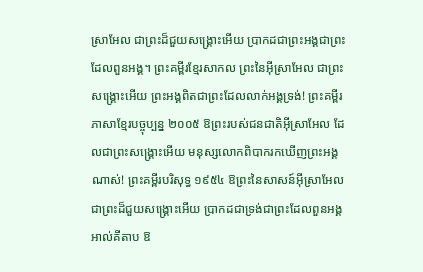ស្រាអែល ជាព្រះដ៏ជួយសង្គ្រោះអើយ ប្រាកដជាព្រះអង្គជាព្រះដែលពួនអង្គ។ ព្រះគម្ពីរខ្មែរសាកល ព្រះនៃអ៊ីស្រាអែល ជាព្រះសង្គ្រោះអើយ ព្រះអង្គពិតជាព្រះដែលលាក់អង្គទ្រង់! ព្រះគម្ពីរភាសាខ្មែរបច្ចុប្បន្ន ២០០៥ ឱព្រះរបស់ជនជាតិអ៊ីស្រាអែល ដែលជាព្រះសង្គ្រោះអើយ មនុស្សលោកពិបាករកឃើញព្រះអង្គណាស់! ព្រះគម្ពីរបរិសុទ្ធ ១៩៥៤ ឱព្រះនៃសាសន៍អ៊ីស្រាអែល ជាព្រះដ៏ជួយសង្គ្រោះអើយ ប្រាកដជាទ្រង់ជាព្រះដែលពួនអង្គ អាល់គីតាប ឱ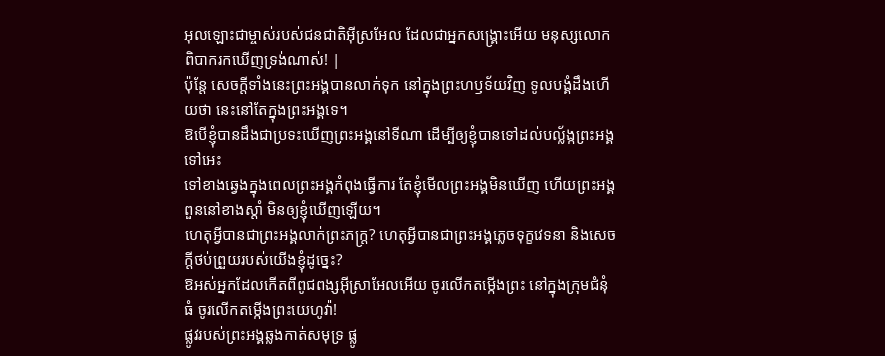អុលឡោះជាម្ចាស់របស់ជនជាតិអ៊ីស្រអែល ដែលជាអ្នកសង្គ្រោះអើយ មនុស្សលោកពិបាករកឃើញទ្រង់ណាស់! |
ប៉ុន្តែ សេចក្ដីទាំងនេះព្រះអង្គបានលាក់ទុក នៅក្នុងព្រះហឫទ័យវិញ ទូលបង្គំដឹងហើយថា នេះនៅតែក្នុងព្រះអង្គទេ។
ឱបើខ្ញុំបានដឹងជាប្រទះឃើញព្រះអង្គនៅទីណា ដើម្បីឲ្យខ្ញុំបានទៅដល់បល្ល័ង្កព្រះអង្គទៅអេះ
ទៅខាងឆ្វេងក្នុងពេលព្រះអង្គកំពុងធ្វើការ តែខ្ញុំមើលព្រះអង្គមិនឃើញ ហើយព្រះអង្គពួននៅខាងស្តាំ មិនឲ្យខ្ញុំឃើញឡើយ។
ហេតុអ្វីបានជាព្រះអង្គលាក់ព្រះភក្ត្រ? ហេតុអ្វីបានជាព្រះអង្គភ្លេចទុក្ខវេទនា និងសេចក្ដីថប់ព្រួយរបស់យើងខ្ញុំដូច្នេះ?
ឱអស់អ្នកដែលកើតពីពូជពង្សអ៊ីស្រាអែលអើយ ចូរលើកតម្កើងព្រះ នៅក្នុងក្រុមជំនុំធំ ចូរលើកតម្កើងព្រះយេហូវ៉ា!
ផ្លូវរបស់ព្រះអង្គឆ្លងកាត់សមុទ្រ ផ្លូ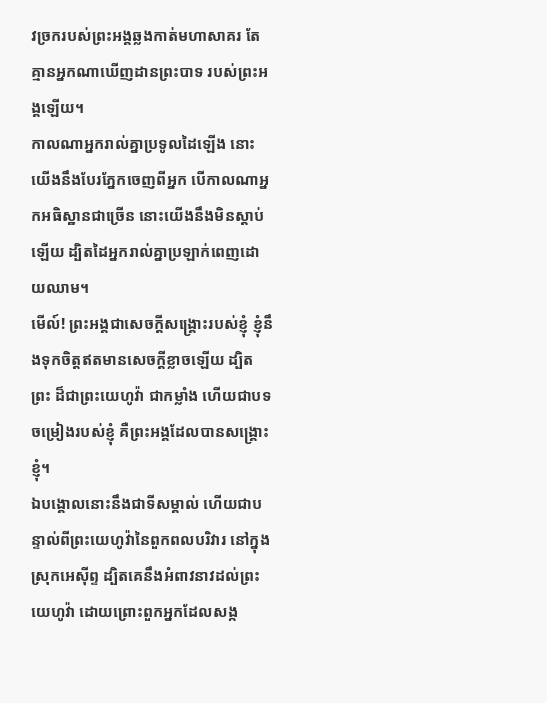វច្រករបស់ព្រះអង្គឆ្លងកាត់មហាសាគរ តែគ្មានអ្នកណាឃើញដានព្រះបាទ របស់ព្រះអង្គឡើយ។
កាលណាអ្នករាល់គ្នាប្រទូលដៃឡើង នោះយើងនឹងបែរភ្នែកចេញពីអ្នក បើកាលណាអ្នកអធិស្ឋានជាច្រើន នោះយើងនឹងមិនស្តាប់ឡើយ ដ្បិតដៃអ្នករាល់គ្នាប្រឡាក់ពេញដោយឈាម។
មើល៍! ព្រះអង្គជាសេចក្ដីសង្គ្រោះរបស់ខ្ញុំ ខ្ញុំនឹងទុកចិត្តឥតមានសេចក្ដីខ្លាចឡើយ ដ្បិតព្រះ ដ៏ជាព្រះយេហូវ៉ា ជាកម្លាំង ហើយជាបទចម្រៀងរបស់ខ្ញុំ គឺព្រះអង្គដែលបានសង្គ្រោះខ្ញុំ។
ឯបង្គោលនោះនឹងជាទីសម្គាល់ ហើយជាបន្ទាល់ពីព្រះយេហូវ៉ានៃពួកពលបរិវារ នៅក្នុងស្រុកអេស៊ីព្ទ ដ្បិតគេនឹងអំពាវនាវដល់ព្រះយេហូវ៉ា ដោយព្រោះពួកអ្នកដែលសង្ក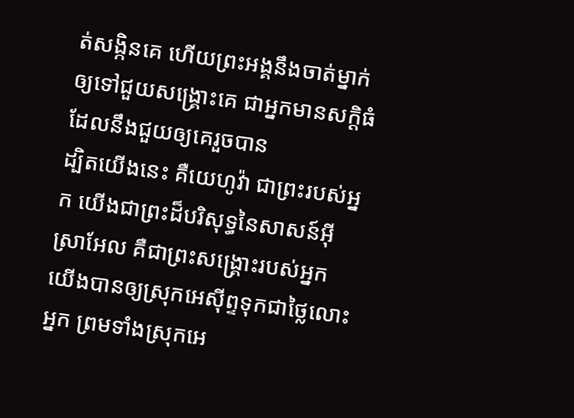ត់សង្កិនគេ ហើយព្រះអង្គនឹងចាត់ម្នាក់ឲ្យទៅជួយសង្គ្រោះគេ ជាអ្នកមានសក្តិធំ ដែលនឹងជួយឲ្យគេរួចបាន
ដ្បិតយើងនេះ គឺយេហូវ៉ា ជាព្រះរបស់អ្នក យើងជាព្រះដ៏បរិសុទ្ធនៃសាសន៍អ៊ីស្រាអែល គឺជាព្រះសង្គ្រោះរបស់អ្នក យើងបានឲ្យស្រុកអេស៊ីព្ទទុកជាថ្លៃលោះអ្នក ព្រមទាំងស្រុកអេ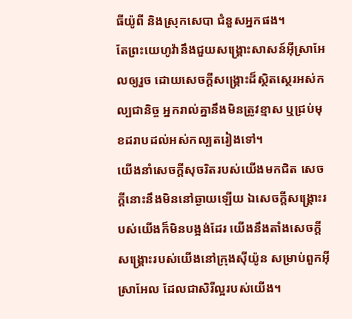ធីយ៉ូពី និងស្រុកសេបា ជំនួសអ្នកផង។
តែព្រះយេហូវ៉ានឹងជួយសង្គ្រោះសាសន៍អ៊ីស្រាអែលឲ្យរួច ដោយសេចក្ដីសង្គ្រោះដ៏ស្ថិតស្ថេរអស់កល្បជានិច្ច អ្នករាល់គ្នានឹងមិនត្រូវខ្មាស ឬជ្រប់មុខដរាបដល់អស់កល្បតរៀងទៅ។
យើងនាំសេចក្ដីសុចរិតរបស់យើងមកជិត សេចក្ដីនោះនឹងមិននៅឆ្ងាយឡើយ ឯសេចក្ដីសង្គ្រោះរបស់យើងក៏មិនបង្អង់ដែរ យើងនឹងតាំងសេចក្ដីសង្គ្រោះរបស់យើងនៅក្រុងស៊ីយ៉ូន សម្រាប់ពួកអ៊ីស្រាអែល ដែលជាសិរីល្អរបស់យើង។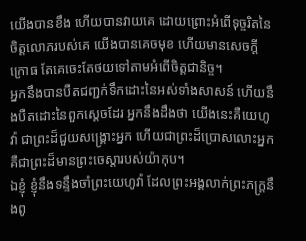យើងបានខឹង ហើយបានវាយគេ ដោយព្រោះអំពើទុច្ចរិតនៃចិត្តលោភរបស់គេ យើងបានគេចមុខ ហើយមានសេចក្ដីក្រោធ តែគេចេះតែថយទៅតាមអំពើចិត្តជានិច្ច។
អ្នកនឹងបានបឺតជញ្ជក់ទឹកដោះនៃអស់ទាំងសាសន៍ ហើយនឹងបឺតដោះនៃពួកស្តេចដែរ អ្នកនឹងដឹងថា យើងនេះគឺយេហូវ៉ា ជាព្រះដ៏ជួយសង្គ្រោះអ្នក ហើយជាព្រះដ៏ប្រោសលោះអ្នក គឺជាព្រះដ៏មានព្រះចេស្តារបស់យ៉ាកុប។
ឯខ្ញុំ ខ្ញុំនឹងទន្ទឹងចាំព្រះយេហូវ៉ា ដែលព្រះអង្គលាក់ព្រះភក្ត្រនឹងពូ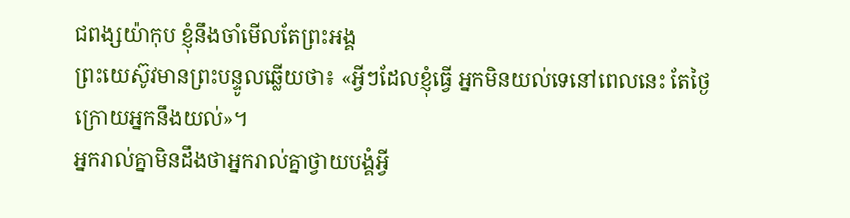ជពង្សយ៉ាកុប ខ្ញុំនឹងចាំមើលតែព្រះអង្គ
ព្រះយេស៊ូវមានព្រះបន្ទូលឆ្លើយថា៖ «អ្វីៗដែលខ្ញុំធ្វើ អ្នកមិនយល់ទេនៅពេលនេះ តែថ្ងៃក្រោយអ្នកនឹងយល់»។
អ្នករាល់គ្នាមិនដឹងថាអ្នករាល់គ្នាថ្វាយបង្គំអ្វី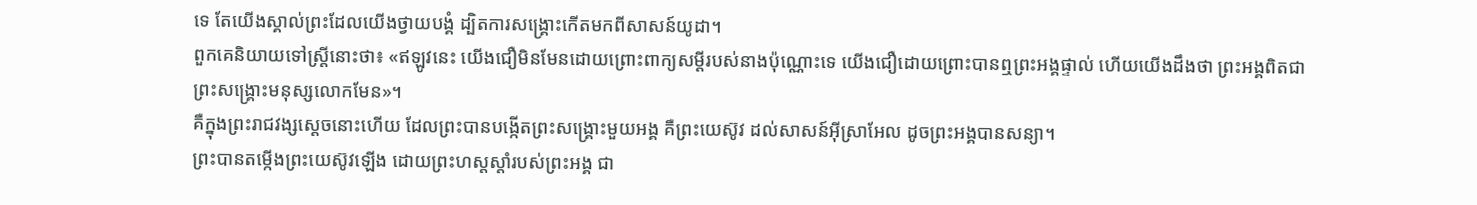ទេ តែយើងស្គាល់ព្រះដែលយើងថ្វាយបង្គំ ដ្បិតការសង្គ្រោះកើតមកពីសាសន៍យូដា។
ពួកគេនិយាយទៅស្ត្រីនោះថា៖ «ឥឡូវនេះ យើងជឿមិនមែនដោយព្រោះពាក្យសម្ដីរបស់នាងប៉ុណ្ណោះទេ យើងជឿដោយព្រោះបានឮព្រះអង្គផ្ទាល់ ហើយយើងដឹងថា ព្រះអង្គពិតជាព្រះសង្គ្រោះមនុស្សលោកមែន»។
គឺក្នុងព្រះរាជវង្សស្តេចនោះហើយ ដែលព្រះបានបង្កើតព្រះសង្គ្រោះមួយអង្គ គឺព្រះយេស៊ូវ ដល់សាសន៍អ៊ីស្រាអែល ដូចព្រះអង្គបានសន្យា។
ព្រះបានតម្កើងព្រះយេស៊ូវឡើង ដោយព្រះហស្តស្តាំរបស់ព្រះអង្គ ជា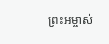ព្រះអម្ចាស់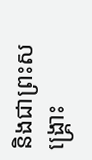និងជាព្រះសង្គ្រោះ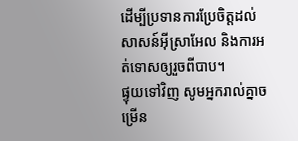ដើម្បីប្រទានការប្រែចិត្តដល់សាសន៍អ៊ីស្រាអែល និងការអត់ទោសឲ្យរួចពីបាប។
ផ្ទុយទៅវិញ សូមអ្នករាល់គ្នាចម្រើន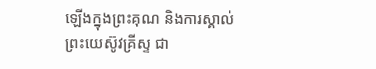ឡើងក្នុងព្រះគុណ និងការស្គាល់ព្រះយេស៊ូវគ្រីស្ទ ជា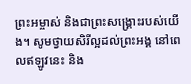ព្រះអម្ចាស់ និងជាព្រះសង្គ្រោះរបស់យើង។ សូមថ្វាយសិរីល្អដល់ព្រះអង្គ នៅពេលឥឡូវនេះ និង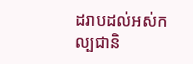ដរាបដល់អស់កល្បជានិ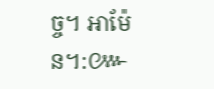ច្ច។ អាម៉ែន។:៚